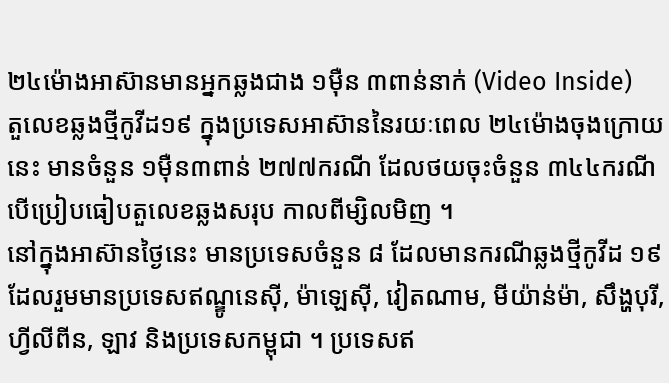២៤ម៉ោងអាស៊ានមានអ្នកឆ្លងជាង ១ម៉ឺន ៣ពាន់នាក់ (Video Inside)
តួលេខឆ្លងថ្មីកូវីដ១៩ ក្នុងប្រទេសអាស៊ាននៃរយៈពេល ២៤ម៉ោងចុងក្រោយនេះ មានចំនួន ១ម៉ឺន៣ពាន់ ២៧៧ករណី ដែលថយចុះចំនួន ៣៤៤ករណី បើប្រៀបធៀបតួលេខឆ្លងសរុប កាលពីម្សិលមិញ ។
នៅក្នុងអាស៊ានថ្ងៃនេះ មានប្រទេសចំនួន ៨ ដែលមានករណីឆ្លងថ្មីកូវីដ ១៩ ដែលរួមមានប្រទេសឥណ្ឌូនេស៊ី, ម៉ាឡេស៊ី, វៀតណាម, មីយ៉ាន់ម៉ា, សឹង្ហបុរី, ហ្វីលីពីន, ឡាវ និងប្រទេសកម្ពុជា ។ ប្រទេសឥ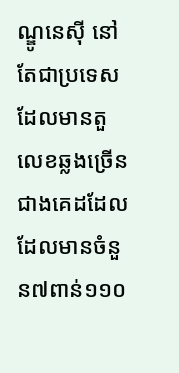ណ្ឌូនេស៊ី នៅតែជាប្រទេសដែលមានតួលេខឆ្លងច្រើន ជាងគេដដែល ដែលមានចំនួន៧ពាន់១១០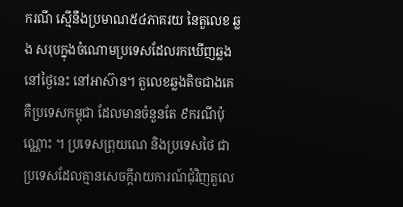ករណី ស្មើនឹងប្រមាណ៥៤ភាគរយ នៃតួលេខ ឆ្លង សរុបក្នុងចំណោមប្រទេសដែលរកឃើញឆ្លងនៅថ្ងៃនេះ នៅអាស៊ាន។ តួលេខឆ្លងតិចជាងគេ គឺប្រទេសកម្ពុជា ដែលមានចំនួនតែ ៩ករណីប៉ុណ្ណោះ ។ ប្រទេសព្រុយណេ និងប្រទេសថៃ ជាប្រទេសដែលគ្មានសេចក្តីរាយការណ៍ជុំវិញតួលេ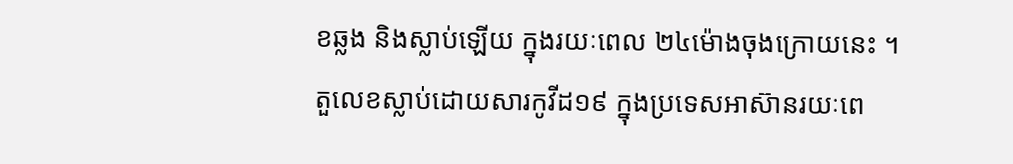ខឆ្លង និងស្លាប់ឡើយ ក្នុងរយៈពេល ២៤ម៉ោងចុងក្រោយនេះ ។
តួលេខស្លាប់ដោយសារកូវីដ១៩ ក្នុងប្រទេសអាស៊ានរយៈពេ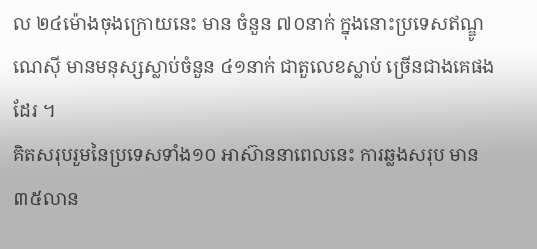ល ២៤ម៉ោងចុងក្រោយនេះ មាន ចំនួន ៧០នាក់ ក្នុងនោះប្រទេសឥណ្ឌូណេស៊ី មានមនុស្សស្លាប់ចំនួន ៤១នាក់ ជាតួលេខស្លាប់ ច្រើនជាងគេផងដែរ ។
គិតសរុបរួមនៃប្រទេសទាំង១០ អាស៊ាននាពេលនេះ ការឆ្លងសរុប មាន៣៥លាន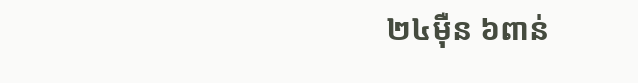២៤ម៉ឺន ៦ពាន់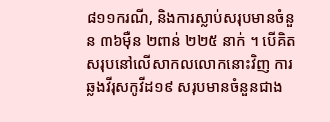៨១១ករណី, និងការស្លាប់សរុបមានចំនួន ៣៦ម៉ឺន ២ពាន់ ២២៥ នាក់ ។ បើគិតសរុបនៅលើសាកលលោកនោះវិញ ការឆ្លងវីរុសកូវីដ១៩ សរុបមានចំនួនជាង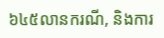៦៤៥លានករណី, និងការ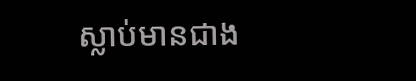ស្លាប់មានជាង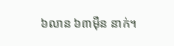៦លាន ៦៣ម៉ឺន នាក់។